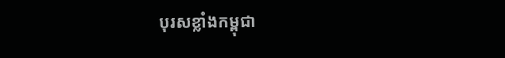បុរសខ្លាំងកម្ពុជា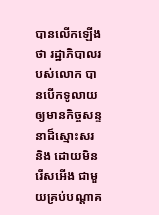បានលើកឡើងថា រដ្ឋាភិបាលរបស់លោក បានបើកទូលាយ ឲ្យមានកិច្ចសន្ទនាដ៏ស្មោះសរ និង ដោយមិនរើសអើង ជាមួយគ្រប់បណ្ដាគ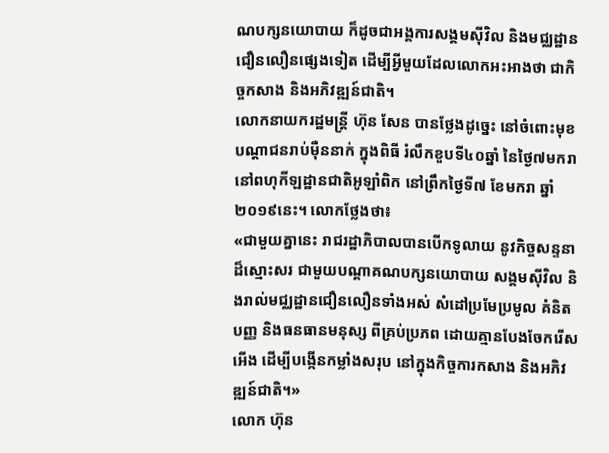ណបក្សនយោបាយ ក៏ដូចជាអង្គការសង្គមស៊ីវិល និងមជ្ឈដ្ឋានជឿនលឿនផ្សេងទៀត ដើម្បីអ្វីមួយដែលលោកអះអាងថា ជាកិច្ចកសាង និងអភិវឌ្ឍន៍ជាតិ។
លោកនាយករដ្ឋមន្ត្រី ហ៊ុន សែន បានថ្លែងដូច្នេះ នៅចំពោះមុខបណ្ដាជនរាប់ម៉ឺននាក់ ក្នុងពិធី រំលឹកខួបទី៤០ឆ្នាំ នៃថ្ងៃ៧មករា នៅពហុកីឡដ្ឋានជាតិអូឡាំពិក នៅព្រឹកថ្ងៃទី៧ ខែមករា ឆ្នាំ២០១៩នេះ។ លោកថ្លែងថា៖
«ជាមួយគ្នានេះ រាជរដ្ឋាភិបាលបានបើកទូលាយ នូវកិច្ចសន្ទនាដ៏ស្មោះសរ ជាមួយបណ្ដាគណបក្សនយោបាយ សង្គមស៊ីវិល និងរាល់មជ្ឈដ្ឋានជឿនលឿនទាំងអស់ សំដៅប្រមែប្រមូល គំនិតបញ្ញ និងធនធានមនុស្ស ពីគ្រប់ប្រភព ដោយគ្មានបែងចែករើសអើង ដើម្បីបង្កើនកម្លាំងសរុប នៅក្នុងកិច្ចការកសាង និងអភិវឌ្ឍន៍ជាតិ។»
លោក ហ៊ុន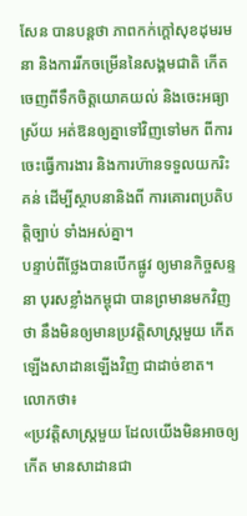សែន បានបន្តថា ភាពកក់ក្ដៅសុខដុមរមនា និងការរីកចម្រើននៃសង្គមជាតិ កើតចេញពីទឹកចិត្តយោគយល់ និងចេះអធ្យាស្រ័យ អត់ឱនឲ្យគ្នាទៅវិញទៅមក ពីការចេះធ្វើការងារ និងការហ៊ានទទួលយករិះគន់ ដើម្បីស្ថាបនានិងពី ការគោរពប្រតិបត្តិច្បាប់ ទាំងអស់គ្នា។
បន្ទាប់ពីថ្លែងបានបើកផ្លូវ ឲ្យមានកិច្ចសន្ទនា បុរសខ្លាំងកម្ពុជា បានព្រមានមកវិញថា នឹងមិនឲ្យមានប្រវត្តិសាស្ដ្រមួយ កើតឡើងសាដានឡើងវិញ ជាដាច់ខាត។ លោកថា៖
«ប្រវត្តិសាស្ត្រមួយ ដែលយើងមិនអាចឲ្យកើត មានសាដានជា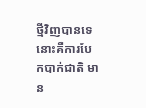ថ្មីវិញបានទេ នោះគឺការបែកបាក់ជាតិ មាន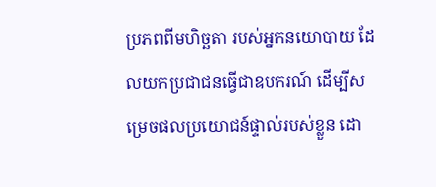ប្រភពពីមហិច្ឆតា របស់អ្នកនយោបាយ ដែលយកប្រជាជនធ្វើជាឧបករណ៍ ដើម្បីសម្រេចផលប្រយោជន៍ផ្ទាល់របស់ខ្លួន ដោ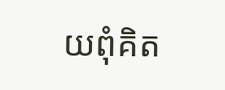យពុំគិត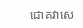ជោគវាសេ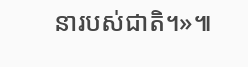នារបស់ជាតិ។»៕